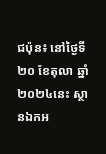ជប៉ុន៖ នៅថ្ងៃទី២០ ខែតុលា ឆ្នាំ២០២៤នេះ ស្ថានឯកអ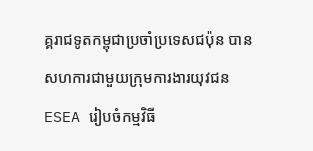គ្គរាជទូតកម្ពុជាប្រចាំប្រទេសជប៉ុន បានសហការជាមួយក្រុមការងារយុវជន ESEA រៀបចំកម្មវិធី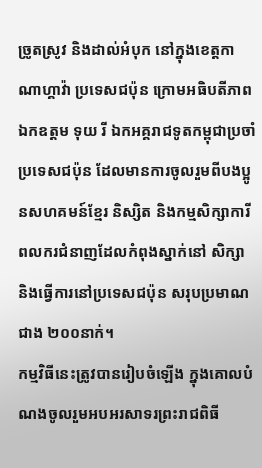ច្រូតស្រូវ និងដាល់អំបុក នៅក្នុងខេត្តកាណាហ្គាវ៉ា ប្រទេសជប៉ុន ក្រោមអធិបតីភាព ឯកឧត្តម ទុយ រី ឯកអគ្គរាជទូតកម្ពុជាប្រចាំប្រទេសជប៉ុន ដែលមានការចូលរួមពីបងប្អូនសហគមន៍ខ្មែរ និស្សិត និងកម្មសិក្សាការី ពលករជំនាញដែលកំពុងស្នាក់នៅ សិក្សា និងធ្វើការនៅប្រទេសជប៉ុន សរុបប្រមាណជាង ២០០នាក់។
កម្មវិធីនេះត្រូវបានរៀបចំឡើង ក្នុងគោលបំណងចូលរួមអបអរសាទរព្រះរាជពិធី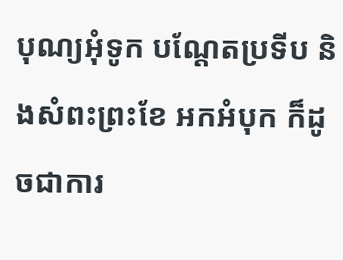បុណ្យអុំទូក បណ្តែតប្រទីប និងសំពះព្រះខែ អកអំបុក ក៏ដូចជាការ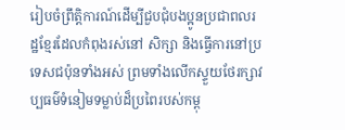រៀបចំព្រឹត្តិការណ៍ដើម្បីជួបជុំបងប្អូនប្រជាពលរដ្ឋខ្មែរដែលកំពុងរស់នៅ សិក្សា និងធ្វើការនៅប្រទេសជប៉ុនទាំងអស់ ព្រមទាំងលើកស្ទួយថែរក្សាវប្បធម៌ទំនៀមទម្លាប់ដ៏ប្រពៃរបស់កម្ពុ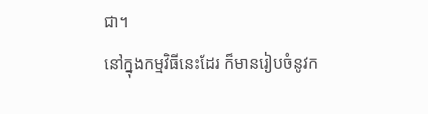ជា។
នៅក្នុងកម្មវិធីនេះដែរ ក៏មានរៀបចំនូវក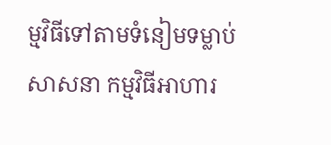ម្មវិធីទៅតាមទំនៀមទម្លាប់សាសនា កម្មវិធីអាហារ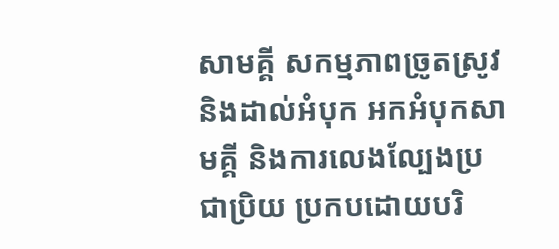សាមគ្គី សកម្មភាពច្រូតស្រូវ និងដាល់អំបុក អកអំបុកសាមគ្គី និងការលេងល្បែងប្រជាប្រិយ ប្រកបដោយបរិ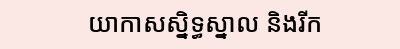យាកាសស្និទ្ធស្នាល និងរីក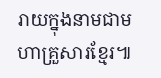រាយក្នុងនាមជាមហាគ្រួសារខ្មែរ៕